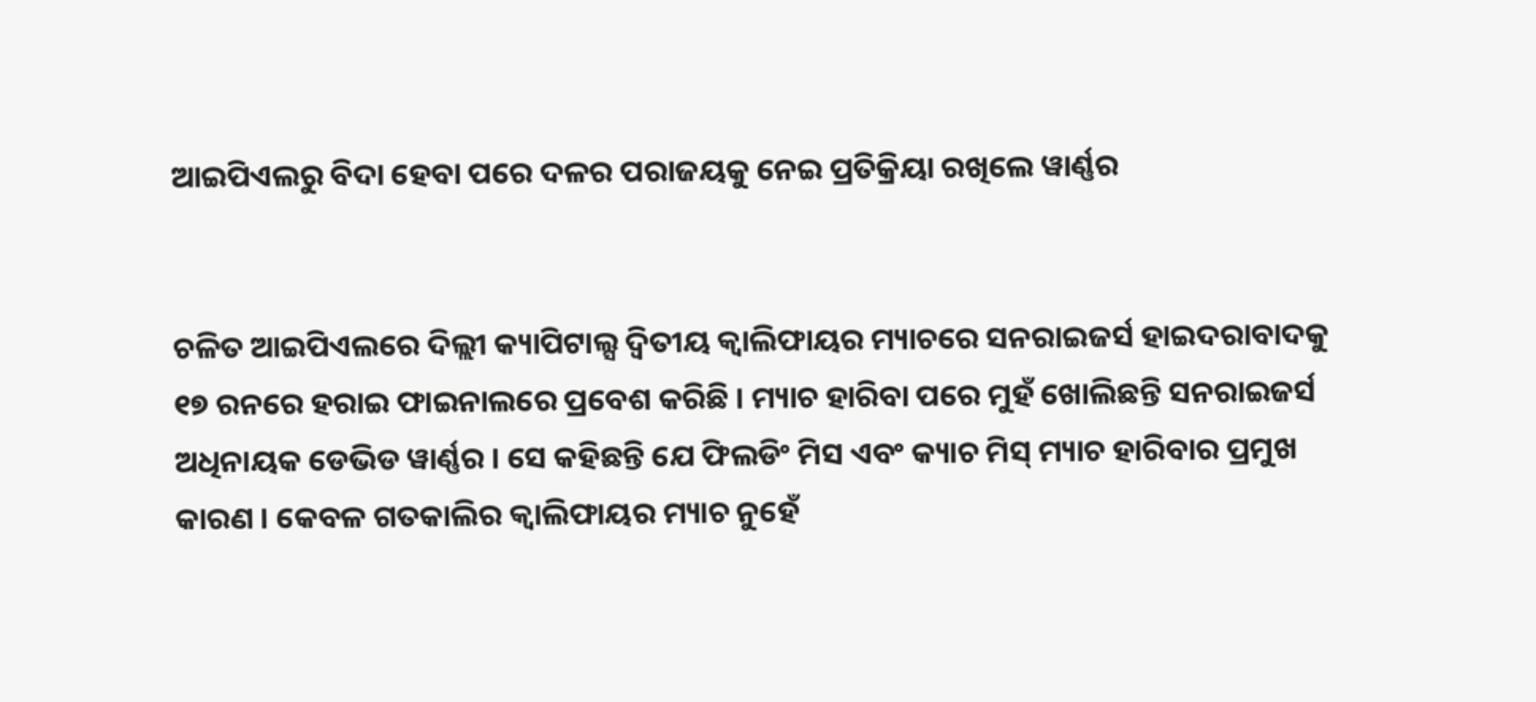ଆଇପିଏଲରୁ ବିଦା ହେବା ପରେ ଦଳର ପରାଜୟକୁ ନେଇ ପ୍ରତିକ୍ରିୟା ରଖିଲେ ୱାର୍ଣ୍ଣର


ଚଳିତ ଆଇପିଏଲରେ ଦିଲ୍ଲୀ କ୍ୟାପିଟାଲ୍ସ ଦ୍ୱିତୀୟ କ୍ୱାଲିଫାୟର ମ୍ୟାଚରେ ସନରାଇଜର୍ସ ହାଇଦରାବାଦକୁ ୧୭ ରନରେ ହରାଇ ଫାଇନାଲରେ ପ୍ରବେଶ କରିଛି । ମ୍ୟାଚ ହାରିବା ପରେ ମୁହଁ ଖୋଲିଛନ୍ତି ସନରାଇଜର୍ସ ଅଧିନାୟକ ଡେଭିଡ ୱାର୍ଣ୍ଣର । ସେ କହିଛନ୍ତି ଯେ ଫିଲଡିଂ ମିସ ଏବଂ କ୍ୟାଚ ମିସ୍ ମ୍ୟାଚ ହାରିବାର ପ୍ରମୁଖ କାରଣ । କେବଳ ଗତକାଲିର କ୍ୱାଲିଫାୟର ମ୍ୟାଚ ନୁହେଁ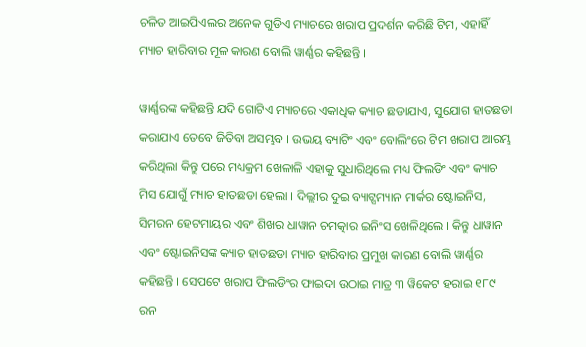ଚଳିତ ଆଇପିଏଲର ଅନେକ ଗୁଡିଏ ମ୍ୟାଚରେ ଖରାପ ପ୍ରଦର୍ଶନ କରିଛି ଟିମ, ଏହାହିଁ ମ୍ୟାଚ ହାରିବାର ମୂଳ କାରଣ ବୋଲି ୱାର୍ଣ୍ଣର କହିଛନ୍ତି ।

ୱାର୍ଣ୍ଣରଙ୍କ କହିଛନ୍ତି ଯଦି ଗୋଟିଏ ମ୍ୟାଚରେ ଏକାଧିକ କ୍ୟାଚ ଛଡାଯାଏ, ସୁଯୋଗ ହାତଛଡା କରାଯାଏ ତେବେ ଜିତିବା ଅସମ୍ଭବ । ଉଭୟ ବ୍ୟାଟିଂ ଏବଂ ବୋଲିଂରେ ଟିମ ଖରାପ ଆରମ୍ଭ କରିଥିଲା କିନ୍ତୁ ପରେ ମଧ୍ୟକ୍ରମ ଖେଳାଳି ଏହାକୁ ସୁଧାରିଥିଲେ ମଧ୍ୟ ଫିଲଡିଂ ଏବଂ କ୍ୟାଚ ମିସ ଯୋଗୁଁ ମ୍ୟାଚ ହାତଛଡା ହେଲା । ଦିଲ୍ଲୀର ଦୁଇ ବ୍ୟାଟ୍ସମ୍ୟାନ ମାର୍କର ଷ୍ଟୋଇନିସ, ସିମରନ ହେଟମାୟର ଏବଂ ଶିଖର ଧାୱାନ ଚମତ୍କାର ଇନିଂସ ଖେଳିଥିଲେ । କିନ୍ତୁ ଧାୱାନ ଏବଂ ଷ୍ଟୋଇନିସଙ୍କ କ୍ୟାଚ ହାତଛଡା ମ୍ୟାଚ ହାରିବାର ପ୍ରମୁଖ କାରଣ ବୋଲି ୱାର୍ଣ୍ଣର କହିଛନ୍ତି । ସେପଟେ ଖରାପ ଫିଲଡିଂର ଫାଇଦା ଉଠାଇ ମାତ୍ର ୩ ୱିକେଟ ହରାଇ ୧୮୯ ରନ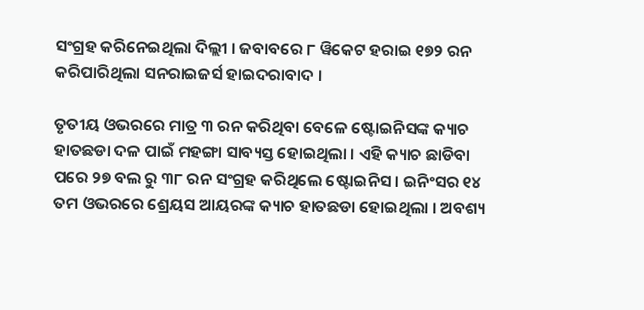ସଂଗ୍ରହ କରିନେଇଥିଲା ଦିଲ୍ଲୀ । ଜବାବରେ ୮ ୱିକେଟ ହରାଇ ୧୭୨ ରନ କରିପାରିଥିଲା ସନରାଇଜର୍ସ ହାଇଦରାବାଦ ।

ତୃତୀୟ ଓଭରରେ ମାତ୍ର ୩ ରନ କରିଥିବା ବେଳେ ଷ୍ଟୋଇନିସଙ୍କ କ୍ୟାଚ ହାତଛଡା ଦଳ ପାଇଁ ମହଙ୍ଗା ସାବ୍ୟସ୍ତ ହୋଇଥିଲା । ଏହି କ୍ୟାଚ ଛାଡିବା ପରେ ୨୭ ବଲ ରୁ ୩୮ ରନ ସଂଗ୍ରହ କରିଥିଲେ ଷ୍ଟୋଇନିସ । ଇନିଂସର ୧୪ ତମ ଓଭରରେ ଶ୍ରେୟସ ଆୟରଙ୍କ କ୍ୟାଚ ହାତଛଡା ହୋଇଥିଲା । ଅବଶ୍ୟ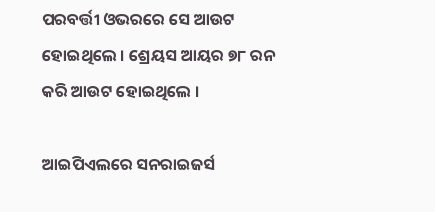ପରବର୍ତ୍ତୀ ଓଭରରେ ସେ ଆଉଟ ହୋଇଥିଲେ । ଶ୍ରେୟସ ଆୟର ୭୮ ରନ କରି ଆଉଟ ହୋଇଥିଲେ ।

ଆଇପିଏଲରେ ସନରାଇଜର୍ସ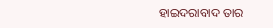ହାଇଦରାବାଦ ତାର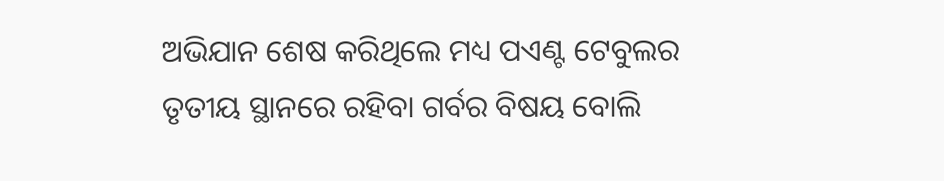ଅଭିଯାନ ଶେଷ କରିଥିଲେ ମଧ୍ୟ ପଏଣ୍ଟ ଟେବୁଲର ତୃତୀୟ ସ୍ଥାନରେ ରହିବା ଗର୍ବର ବିଷୟ ବୋଲି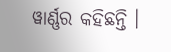ୱାର୍ଣ୍ଣର କହିଛନ୍ତି ।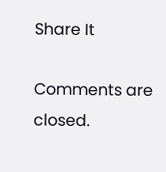Share It

Comments are closed.